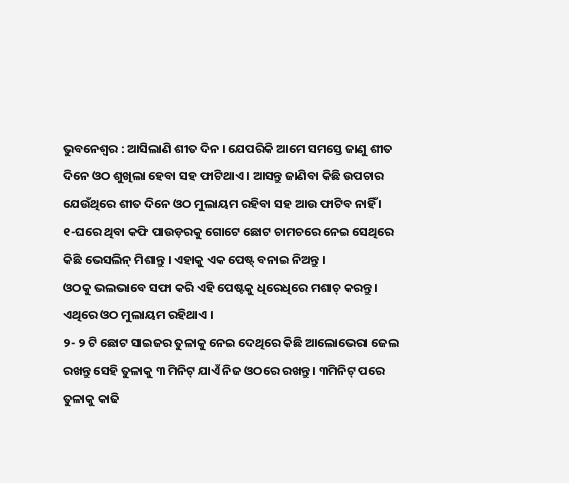ଭୁବନେଶ୍ୱର : ଆସିଲାଣି ଶୀତ ଦିନ । ଯେପରିକି ଆମେ ସମସ୍ତେ ଜାଣୁ ଶୀତ ଦିନେ ଓଠ ଶୁଖିଲା ହେବା ସହ ଫାଟିଥାଏ । ଆସନ୍ତୁ ଜାଣିବା କିଛି ଉପଚାର ଯେଉଁଥିରେ ଶୀତ ଦିନେ ଓଠ ମୁଲାୟମ ରହିବା ସହ ଆଉ ଫାଟିବ ନାହିଁ ।
୧-ଘରେ ଥିବା କଫି ପାଉଡ଼ରକୁ ଗୋଟେ ଛୋଟ ଚାମଚରେ ନେଇ ସେଥିରେ କିଛି ଭେସଲିନ୍ ମିଶାନ୍ତୁ । ଏହାକୁ ଏକ ପେଷ୍ଟ୍ ବନାଇ ନିଅନ୍ତୁ ।
ଓଠକୁ ଭଲଭାବେ ସଫା କରି ଏହି ପେଷ୍ଟକୁ ଧିରେଧିରେ ମଶାଚ୍ କରନ୍ତୁ । ଏଥିରେ ଓଠ ମୁଲାୟମ ରହିଥାଏ ।
୨- ୨ ଟି ଛୋଟ ସାଇଜର ତୁଳାକୁ ନେଇ ଦେଥିରେ କିଛି ଆଲୋଭେରା ଜେଲ ରଖନ୍ତୁ ସେହି ତୁଳାକୁ ୩ ମିନିଟ୍ ଯାଏଁ ନିଜ ଓଠରେ ରଖନ୍ତୁ । ୩ମିନିଟ୍ ପରେ ତୁଳାକୁ କାଢି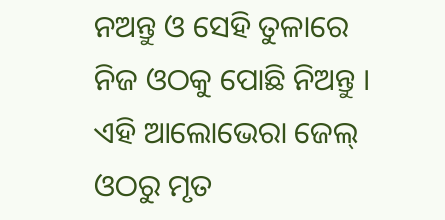ନଅନ୍ତୁ ଓ ସେହି ତୁଳାରେ ନିଜ ଓଠକୁ ପୋଛି ନିଅନ୍ତୁ ।
ଏହି ଆଲୋଭେରା ଜେଲ୍ ଓଠରୁ ମୃତ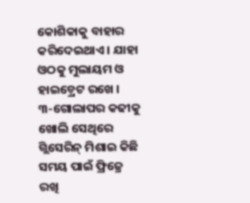କୋଶିକାକୁ ବାହାର କରିଦେଇଥାଏ । ଯାହା ଓଠକୁ ମୁଲାୟମ ଓ ହାଇଡ଼୍ରେଟ ରଖେ ।
୩-ଗୋଲାପର କଢୀକୁ ଖୋଲି ସେଥିରେ ଗ୍ଲିସେରିନ୍ ମିଶାଇ କିଛି ସମୟ ପାଇଁ ଫ୍ରିଜ୍ରେ ରଖି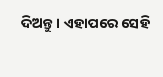ଦିଅନ୍ତୁ । ଏହାପରେ ସେହି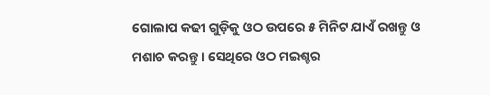ଗୋଲାପ କଢୀ ଗୁଡ଼ିକୁ ଓଠ ଉପରେ ୫ ମିନିଟ ଯାଏଁ ରଖନ୍ତୁ ଓ ମଶାଚ କରନ୍ତୁ । ସେଥିରେ ଓଠ ମଇଶ୍ଚର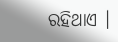ରହିଥାଏ ।